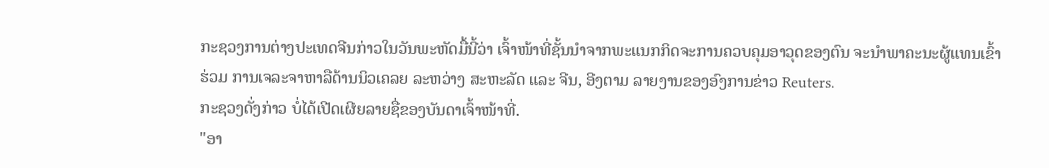ກະຊວງການຕ່າງປະເທດຈີນກ່າວໃນວັນພະຫັດມື້ນີ້ວ່າ ເຈົ້າໜ້າທີ່ຊັ້ນນຳຈາກພະແນກກິດຈະການຄວບຄຸມອາວຸດຂອງຕົນ ຈະນຳພາຄະນະຜູ້ແທນເຂົ້າຮ່ວມ ການເຈລະຈາຫາລືດ້ານນິວເຄລຍ ລະຫວ່າງ ສະຫະລັດ ແລະ ຈີນ, ອີງຕາມ ລາຍງານຂອງອົງການຂ່າວ Reuters.
ກະຊວງດັ່ງກ່າວ ບໍ່ໄດ້ເປີດເຜີຍລາຍຊື່ຂອງບັນດາເຈົ້າໜ້າທີ່.
"ອາ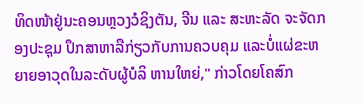ທິດໜ້າຢູ່ນະຄອນຫຼວງວໍຊິງຕັນ, ຈີນ ແລະ ສະຫະລັດ ຈະຈັດກອງປະຊຸມ ປຶກສາຫາລືກ່ຽວກັບການຄວບຄຸມ ແລະບໍ່ແຜ່ຂະຫຍາຍອາວຸດໃນລະດັບຜູ້ບໍລິ ຫານໃຫຍ່," ກ່າວໂດຍໂຄສົກ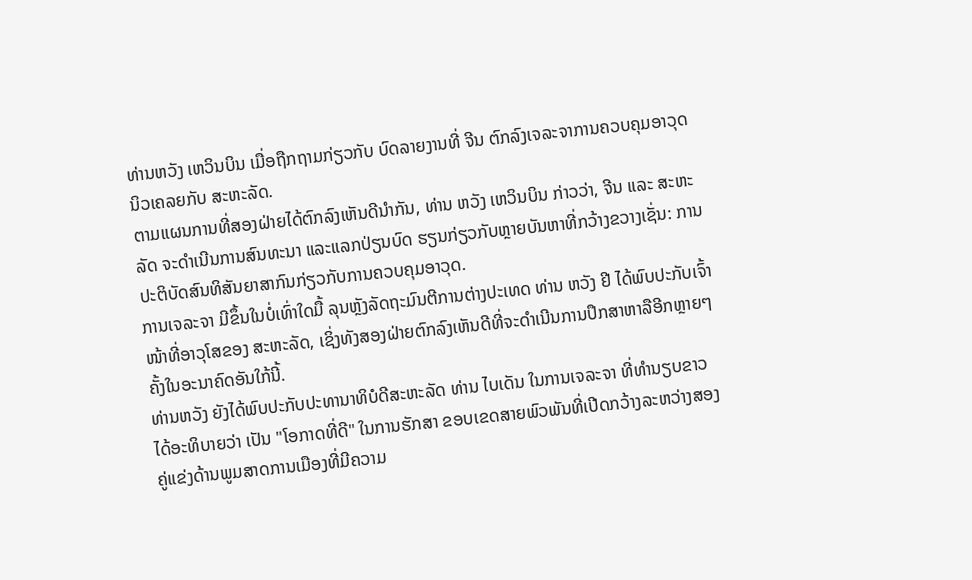ທ່ານຫວັງ ເຫວິນບິນ ເມື່ອຖືກຖາມກ່ຽວກັບ ບົດລາຍງານທີ່ ຈີນ ຕົກລົງເຈລະຈາການຄວບຄຸມອາວຸດນິວເຄລຍກັບ ສະຫະລັດ.
ຕາມແຜນການທີ່ສອງຝ່າຍໄດ້ຕົກລົງເຫັນດີນໍາກັນ, ທ່ານ ຫວັງ ເຫວິນບິນ ກ່າວວ່າ, ຈີນ ແລະ ສະຫະລັດ ຈະດຳເນີນການສົນທະນາ ແລະແລກປ່ຽນບົດ ຮຽນກ່ຽວກັບຫຼາຍບັນຫາທີ່ກວ້າງຂວາງເຊັ່ນ: ການປະຕິບັດສົນທິສັນຍາສາກົນກ່ຽວກັບການຄວບຄຸມອາວຸດ.
ການເຈລະຈາ ມີຂຶ້ນໃນບໍ່ເທົ່າໃດມື້ ລຸນຫຼັງລັດຖະມົນຕີການຕ່າງປະເທດ ທ່ານ ຫວັງ ຢີ ໄດ້ພົບປະກັບເຈົ້າໜ້າທີ່ອາວຸໂສຂອງ ສະຫະລັດ, ເຊິ່ງທັງສອງຝ່າຍຕົກລົງເຫັນດີທີ່ຈະດຳເນີນການປຶກສາຫາລືອີກຫຼາຍໆຄັ້ງໃນອະນາຄົດອັນໃກ້ນີ້.
ທ່ານຫວັງ ຍັງໄດ້ພົບປະກັບປະທານາທິບໍດີສະຫະລັດ ທ່ານ ໄບເດັນ ໃນການເຈລະຈາ ທີ່ທຳນຽບຂາວໄດ້ອະທິບາຍວ່າ ເປັນ "ໂອກາດທີ່ດີ" ໃນການຮັກສາ ຂອບເຂດສາຍພົວພັນທີ່ເປີດກວ້າງລະຫວ່າງສອງຄູ່ແຂ່ງດ້ານພູມສາດການເມືອງທີ່ມີຄວາມ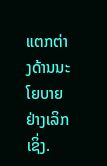ແຕກຕ່າງດ້ານນະໂຍບາຍຢ່າງເລິກເຊິ່ງ.